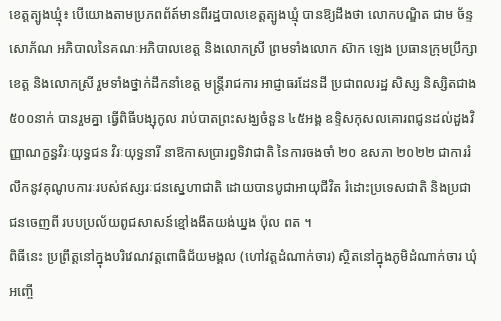ខេត្តត្បូងឃ្មុំ៖ បេីយោងតាមប្រភពព័ត៍មានពីរដ្ឋបាលខេត្តត្បូងឃ្មុំ បានឱ្យដឹងថា លោកបណ្ឌិត ជាម ច័ន្ទសោភ័ណ អភិបាលនៃគណៈអភិបាលខេត្ត និងលោកស្រី ព្រមទាំងលោក ស៊ាក ឡេង ប្រធានក្រុមប្រឹក្សាខេត្ត និងលោកស្រី រួមទាំងថ្នាក់ដឹកនាំខេត្ត មន្ត្រីរាជការ អាជ្ញាធរដែនដី ប្រជាពលរដ្ឋ សិស្ស និស្សិតជាង ៥០០នាក់ បានរួមគ្នា ធ្វើពិធីបង្សុកូល រាប់បាតព្រះសង្ឃចំនួន ៤៥អង្គ ឧទ្ទិសកុសលគោរពជូនដល់ដួងវិញ្ញាណក្ខន្ធវិរៈយុទ្ធជន វិរៈយុទ្ធនារី នាឱកាសប្រារព្ធទិវាជាតិ នៃការចងចាំ ២០ ឧសភា ២០២២ ជាការរំលឹកនូវគុណូបការៈរបស់ឥស្សរៈជនស្នេហាជាតិ ដោយបានបូជាអាយុជីវិត រំដោះប្រទេសជាតិ និងប្រជាជនចេញពី របបប្រល័យពូជសាសន៍ខ្មៅងងឹតយង់ឃ្នង ប៉ុល ពត ។
ពិធីនេះ ប្រព្រឹត្តនៅក្នុងបរិវេណវត្តពោធិជ័យមង្គល (ហៅវត្តដំណាក់ចារ) ស្ថិតនៅក្នុងភូមិដំណាក់ចារ ឃុំអញ្ចើ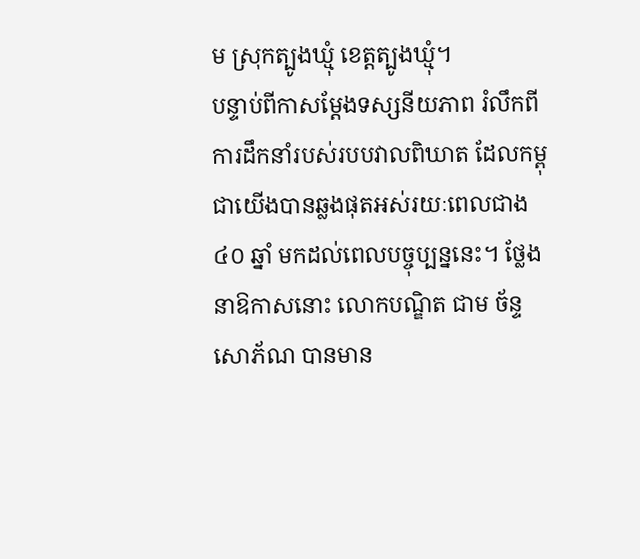ម ស្រុកត្បូងឃ្មុំ ខេត្តត្បូងឃ្មុំ។
បន្ទាប់ពីកាសម្តែងទស្សនីយភាព រំលឹកពីការដឹកនាំរបស់របបវាលពិឃាត ដែលកម្ពុជាយើងបានឆ្លងផុតអស់រយៈពេលជាង ៤០ ឆ្នាំ មកដល់ពេលបច្ចុប្បន្ននេះ។ ថ្លែងនាឱកាសនោះ លោកបណ្ឌិត ជាម ច័ន្ទសោភ័ណ បានមាន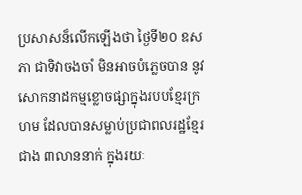ប្រសាសន៏លើកឡើងថា ថ្ងៃទី២០ ឧសភា ជាទិវាចងចាំ មិនអាចបំភ្លេចបាន នូវសោកនាដកម្មខ្លោចផ្សាក្នុងរបបខ្មែរក្រហម ដែលបានសម្លាប់ប្រជាពលរដ្ឋខ្មែរជាង ៣លាននាក់ ក្នុងរយៈ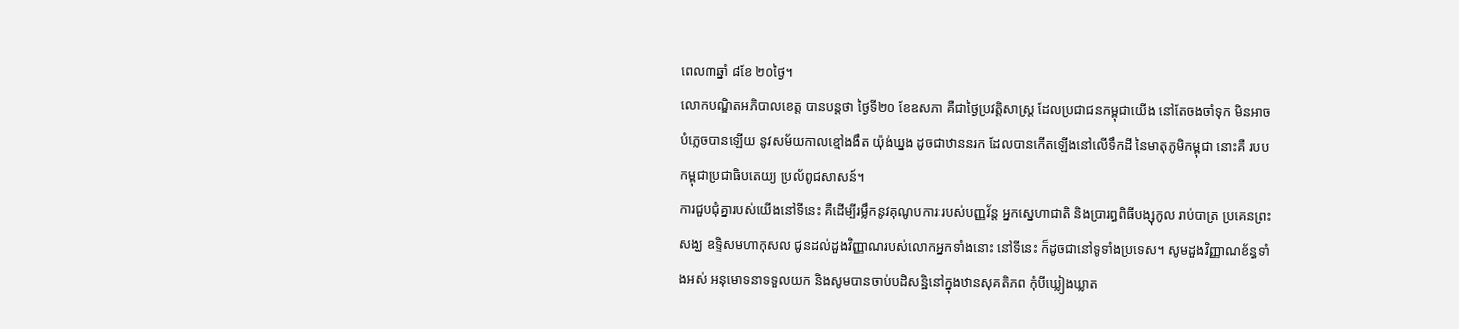ពេល៣ឆ្នាំ ៨ខែ ២០ថ្ងៃ។
លោកបណ្ឌិតអភិបាលខេត្ត បានបន្តថា ថ្ងៃទី២០ ខែឧសភា គឺជាថ្ងៃប្រវត្តិសាស្ត្រ ដែលប្រជាជនកម្ពុជាយើង នៅតែចងចាំទុក មិនអាចបំភ្លេចបានឡើយ នូវសម័យកាលខ្មៅងងឹត យ៉ុង់ឃ្នង ដូចជាឋាននរក ដែលបានកើតឡើងនៅលើទឹកដី នៃមាតុភូមិកម្ពុជា នោះគឺ របបកម្ពុជាប្រជាធិបតេយ្យ ប្រល័ពូជសាសន៍។
ការជួបជុំគ្នារបស់យើងនៅទីនេះ គឺដើម្បីរម្លឹកនូវគុណូបការៈរបស់បញ្ញវ័ន្ត អ្នកស្នេហាជាតិ និងប្រារព្ធពិធីបង្សុកូល រាប់បាត្រ ប្រគេនព្រះសង្ឃ ឧទ្ទិសមហាកុសល ជូនដល់ដួងវិញ្ញាណរបស់លោកអ្នកទាំងនោះ នៅទីនេះ ក៏ដូចជានៅទូទាំងប្រទេស។ សូមដួងវិញ្ញាណខ័ន្ធទាំងអស់ អនុមោទនាទទួលយក និងសូមបានចាប់បដិសន្ឋិនៅក្នុងឋានសុគតិភព កុំបីឃ្លៀងឃ្លាត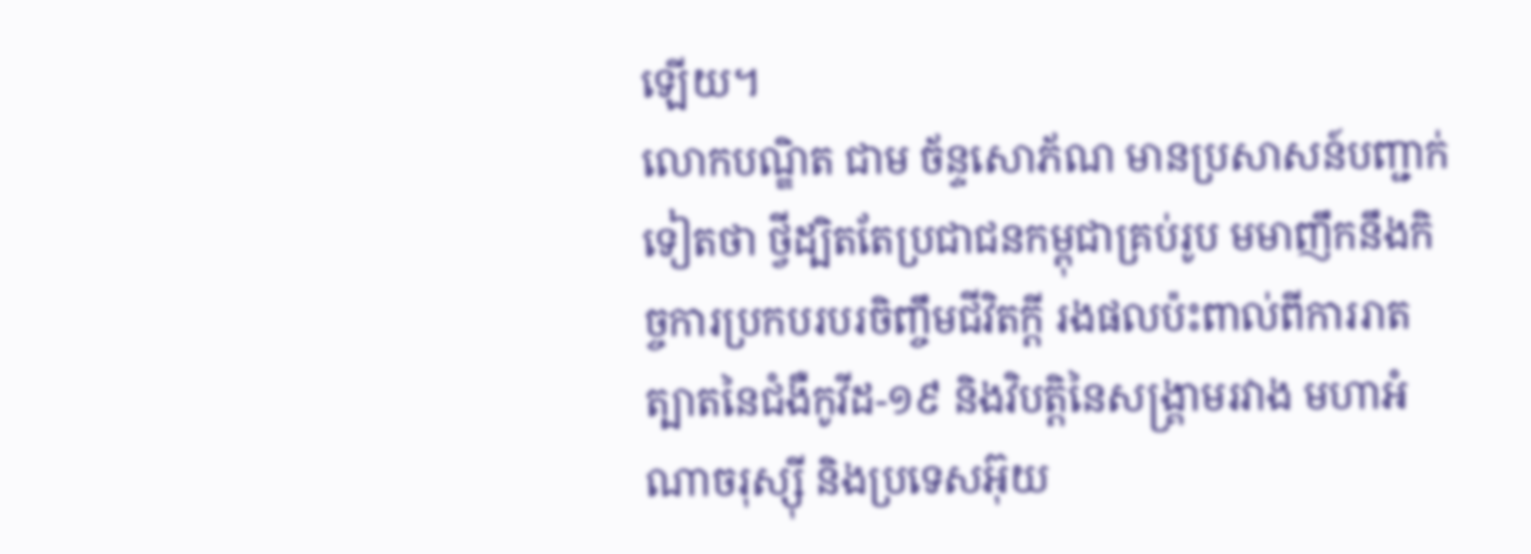ឡើយ។
លោកបណ្ឌិត ជាម ច័ន្ទសោភ័ណ មានប្រសាសន៍បញ្ជាក់ទៀតថា ថ្វីដ្បិតតែប្រជាជនកម្ពុជាគ្រប់រូប មមាញឹកនឹងកិច្ចការប្រកបរបរចិញ្ចឹមជីវិតក្តី រងផលប៉ះពាល់ពីការរាតត្បាតនៃជំងឺកូវីដ-១៩ និងវិបត្តិនៃសង្រ្គាមរវាង មហាអំណាចរុស្ស៊ី និងប្រទេសអ៊ុយ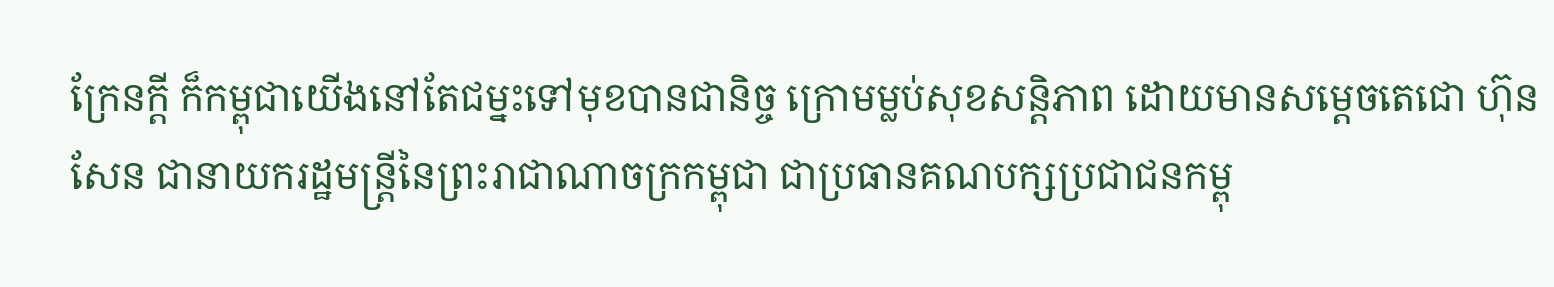ក្រែនក្តី ក៏កម្ពុជាយើងនៅតែជម្នះទៅមុខបានជានិច្ច ក្រោមម្លប់សុខសន្តិភាព ដោយមានសម្តេចតេជោ ហ៊ុន សែន ជានាយករដ្ឋមន្ត្រីនៃព្រះរាជាណាចក្រកម្ពុជា ជាប្រធានគណបក្សប្រជាជនកម្ពុ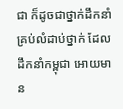ជា ក៏ដូចជាថ្នាក់ដឹកនាំគ្រប់លំដាប់ថ្នាក់ ដែលដឹកនាំកម្ពុជា អោយមាន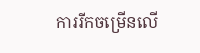ការរីកចម្រើនលើ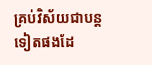គ្រប់វិស័យជាបន្តទៀតផងដែ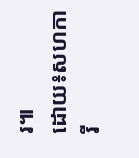រ៕
ដោយ៖សហការី